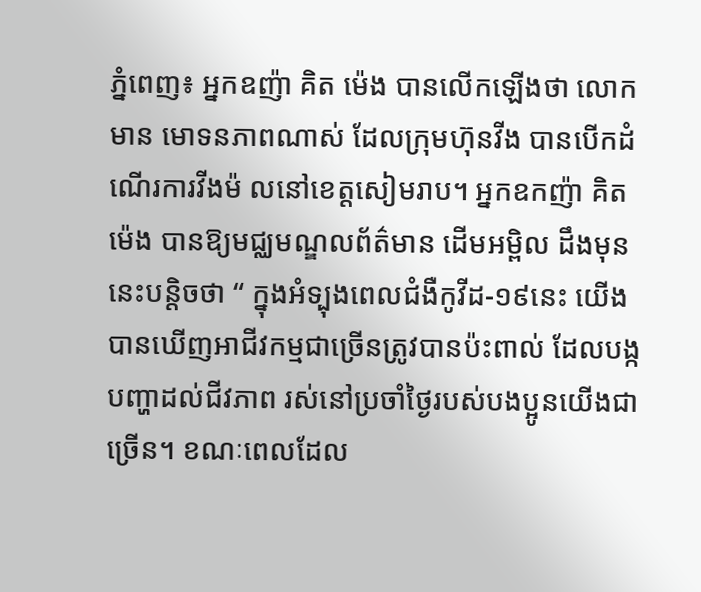ភ្នំពេញ៖ អ្នកឧញ៉ា គិត ម៉េង បានលេីកឡេីងថា លោកមាន មោទនភាពណាស់ ដែលក្រុមហ៊ុនវីង បានបើកដំណើរការវីងម៉ លនៅខេត្តសៀមរាប។ អ្នកឧកញ៉ា គិត ម៉េង បានឱ្យមជ្ឈមណ្ឌលព័ត៌មាន ដេីមអម្ពិល ដឹងមុននេះបន្តិចថា “ ក្នុងអំទ្បុងពេលជំងឺកូវីដ-១៩នេះ យើងបានឃើញអាជីវកម្មជាច្រើនត្រូវបានប៉ះពាល់ ដែលបង្កបញ្ហាដល់ជីវភាព រស់នៅប្រចាំថ្ងៃរបស់បងប្អូនយើងជាច្រើន។ ខណៈពេលដែល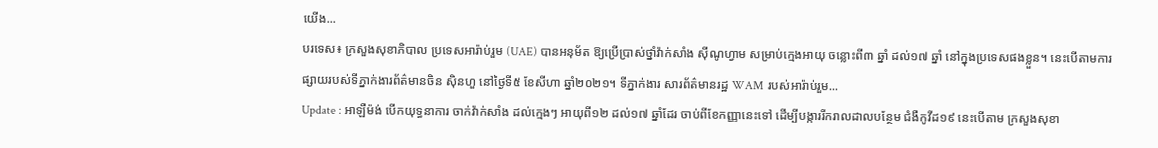យើង...
បរទេស៖ ក្រសួងសុខាភិបាល ប្រទេសអារ៉ាប់រួម (UAE) បានអនុម័ត ឱ្យប្រើប្រាស់ថ្នាំវ៉ាក់សាំង ស៊ីណូហ្វាម សម្រាប់ក្មេងអាយុ ចន្លោះពី៣ ឆ្នាំ ដល់១៧ ឆ្នាំ នៅក្នុងប្រទេសផងខ្លួន។ នេះបើតាមការផ្សាយរបស់ទីភ្នាក់ងារព័ត៌មានចិន ស៊ិនហួ នៅថ្ងៃទី៥ ខែសីហា ឆ្នាំ២០២១។ ទីភ្នាក់ងារ សារព័ត៌មានរដ្ឋ WAM របស់អារ៉ាប់រួម...
Update : អាឡឺម៉ង់ បើកយុទ្ធនាការ ចាក់វ៉ាក់សាំង ដល់ក្មេងៗ អាយុពី១២ ដល់១៧ ឆ្នាំដែរ ចាប់ពីខែកញ្ញានេះទៅ ដើម្បីបង្ការរីករាលដាលបន្ថែម ជំងឺកូវីដ១៩ នេះបើតាម ក្រសួងសុខា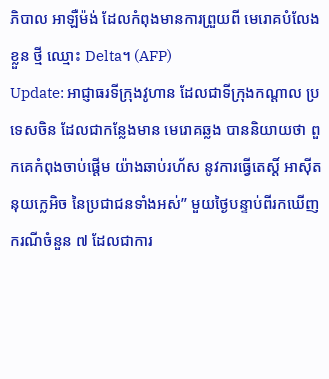ភិបាល អាឡឺម៉ង់ ដែលកំពុងមានការព្រួយពី មេរោគបំលែងខ្លួន ថ្មី ឈ្មោះ Delta។ (AFP)
Update: អាជ្ញាធរទីក្រុងវូហាន ដែលជាទីក្រុងកណ្តាល ប្រទេសចិន ដែលជាកន្លែងមាន មេរោគឆ្លង បាននិយាយថា ពួកគេកំពុងចាប់ផ្តើម យ៉ាងឆាប់រហ័ស នូវការធ្វើតេស្តិ៍ អាស៊ីតនុយក្លេអិច នៃប្រជាជនទាំងអស់” មួយថ្ងៃបន្ទាប់ពីរកឃើញ ករណីចំនួន ៧ ដែលជាការ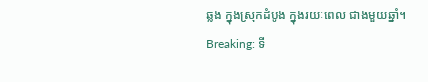ឆ្លង ក្នុងស្រុកដំបូង ក្នុងរយៈពេល ជាងមួយឆ្នាំ។
Breaking: ទី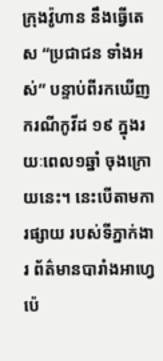ក្រុងវ៉ូហាន នឹងធ្វើតេស “ប្រជាជន ទាំងអស់” បន្ទាប់ពីរកឃើញ ករណីកូវីដ ១៩ ក្នុងរយៈពេល១ឆ្នាំ ចុងក្រោយនេះ។ នេះបើតាមការផ្សាយ របស់ទីភ្នាក់ងារ ព័ត៌មានបារាំងអាហ្វេប៉េ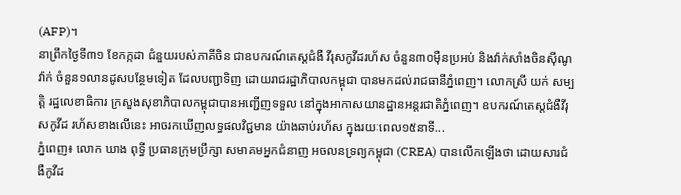(AFP)។
នាព្រឹកថ្ងៃទី៣១ ខែកក្កដា ជំនួយរបស់ភាគីចិន ជាឧបករណ៍តេស្តជំងឺ វីរុសកូវីដរហ័ស ចំនួន៣០ម៉ឺនប្រអប់ និងវ៉ាក់សាំងចិនស៊ីណូវ៉ាក់ ចំនួន១លានដូសបន្ថែមទៀត ដែលបញ្ជាទិញ ដោយរាជរដ្ឋាភិបាលកម្ពុជា បានមកដល់រាជធានីភ្នំពេញ។ លោកស្រី យក់ សម្បត្តិ រដ្ឋលេខាធិការ ក្រសួងសុខាភិបាលកម្ពុជាបានអញ្ជើញទទួល នៅក្នុងអាកាសយានដ្ឋានអន្តរជាតិភ្នំពេញ។ ឧបករណ៍តេស្តជំងឺវីរុសកូវីដ រហ័សខាងលើនេះ អាចរកឃើញលទ្ធផលវិជ្ជមាន យ៉ាងឆាប់រហ័ស ក្នុងរយៈពេល១៥នាទី...
ភ្នំពេញ៖ លោក ឃាង ពុទ្ធី ប្រធានក្រុមប្រឹក្សា សមាគមអ្នកជំនាញ អចលនទ្រព្យកម្ពុជា (CREA) បានលើកឡើងថា ដោយសារជំងឺកូវីដ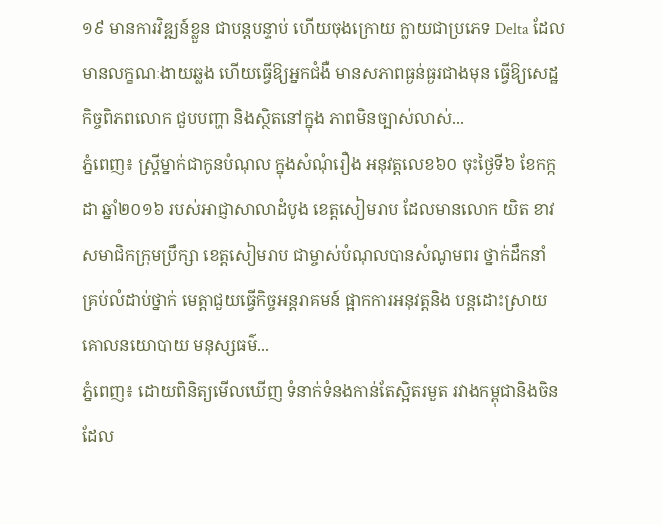១៩ មានការវិឌ្ឍន៍ខ្លួន ជាបន្តបន្ទាប់ ហើយចុងក្រោយ ក្លាយជាប្រភេទ Delta ដែលមានលក្ខណៈងាយឆ្លង ហើយធ្វើឱ្យអ្នកជំងឺ មានសភាពធ្ងន់ធ្ងរជាងមុន ធ្វើឱ្យសេដ្ឋកិច្ចពិភពលោក ជួបបញ្ហា និងស្ថិតនៅក្នុង ភាពមិនច្បាស់លាស់...
ភ្នំពេញ៖ ស្ត្រីម្នាក់ជាកូនបំណុល ក្នុងសំណុំរឿង អនុវត្តលេខ៦០ ចុះថ្ងៃទី៦ ខែកក្កដា ឆ្នាំ២០១៦ របស់អាជ្ញាសាលាដំបូង ខេត្តសៀមរាប ដែលមានលោក យិត ខាវ សមាជិកក្រុមប្រឹក្សា ខេត្តសៀមរាប ជាម្ចាស់បំណុលបានសំណូមពរ ថ្នាក់ដឹកនាំ គ្រប់លំដាប់ថ្នាក់ មេត្តាជួយធ្វើកិច្ចអន្តរាគមន៍ ផ្អាកការអនុវត្តនិង បន្តដោះស្រាយ គោលនយោបាយ មនុស្សធម៌...
ភ្នំពេញ៖ ដោយពិនិត្យមើលឃើញ ទំនាក់ទំនងកាន់តែស្អិតរមួត រវាងកម្ពុជានិងចិន ដែល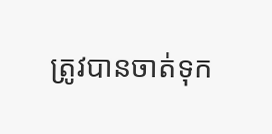ត្រូវបានចាត់ទុក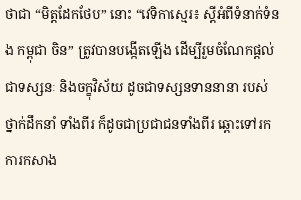ថាជា “មិត្តដែកថែប” នោះ “វេទិកាស្មេរ៖ ស្តីអំពីទំនាក់ទំនង កម្ពុជា ចិន” ត្រូវបានបង្កើតឡើង ដើម្បីរួមចំណែកផ្តល់ជាទស្សនៈ និងចក្ខុវិស័យ ដូចជាទស្សនទាននានា របស់ថ្នាក់ដឹកនាំ ទាំងពីរ ក៏ដូចជាប្រជាជនទាំងពីរ ឆ្ពោះទៅរកការកសាង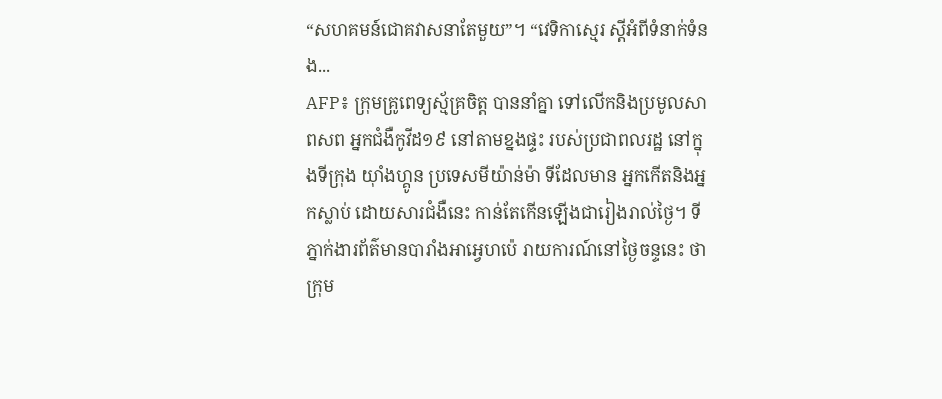“សហគមន៍ជោគវាសនាតែមួយ”។ “វេទិកាស្មេរ ស្តីអំពីទំនាក់ទំនង...
AFP៖ ក្រុមគ្រូពេទ្យស្ម័គ្រចិត្ត បាននាំគ្នា ទៅលើកនិងប្រមូលសាពសព អ្នកជំងឺកូវីដ១៩ នៅតាមខ្នងផ្ទះ របស់ប្រជាពលរដ្ឋ នៅក្នុងទីក្រុង យ៉ាំងហ្គូន ប្រទេសមីយ៉ាន់ម៉ា ទីដែលមាន អ្នកកើតនិងអ្នកស្លាប់ ដោយសារជំងឺនេះ កាន់តែកើនឡើងជារៀងរាល់ថ្ងៃ។ ទីភ្នាក់ងារព័ត៌មានបារាំងអាអ្វេហប៉េ រាយការណ៍នៅថ្ងៃចន្ទនេះ ថា ក្រុម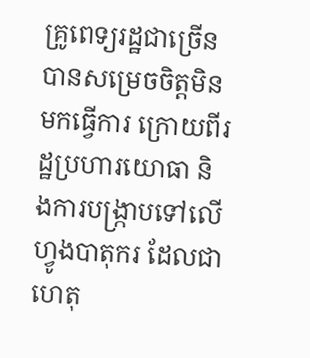គ្រូពេទ្យរដ្ឋជាច្រើន បានសម្រេចចិត្តមិនមកធ្វើការ ក្រោយពីរដ្ឋប្រហារយោធា និងការបង្ក្រាបទៅលើហ្វូងបាតុករ ដែលជាហេតុ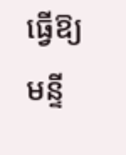ធ្វើឱ្យមន្ទី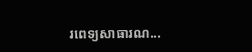រពេទ្យសាធារណ...